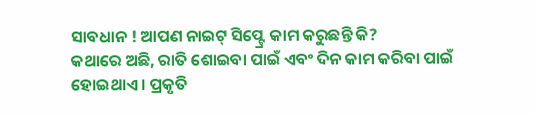ସାବଧାନ ! ଆପଣ ନାଇଟ୍ ସିପ୍ଟ୍ରେ କାମ କରୁଛନ୍ତି କି?
କଥାରେ ଅଛି, ରାତି ଶୋଇବା ପାଇଁ ଏବଂ ଦିନ କାମ କରିବା ପାଇଁ ହୋଇଥାଏ । ପ୍ରକୃତି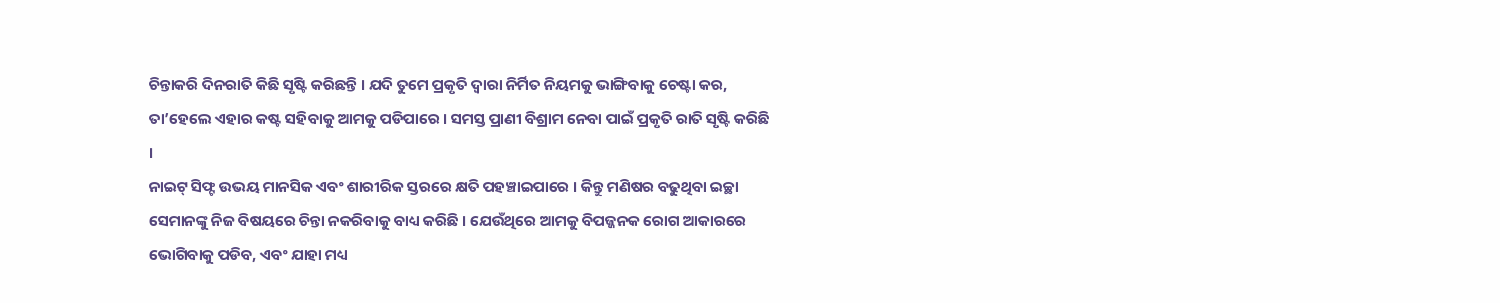ଚିନ୍ତାକରି ଦିନରାତି କିଛି ସୃଷ୍ଟି କରିଛନ୍ତି । ଯଦି ତୁମେ ପ୍ରକୃତି ଦ୍ୱାରା ନିର୍ମିତ ନିୟମକୁ ଭାଙ୍ଗିବାକୁ ଚେଷ୍ଟା କର, ତା’ହେଲେ ଏହାର କଷ୍ଟ ସହିବାକୁ ଆମକୁ ପଡିପାରେ । ସମସ୍ତ ପ୍ରାଣୀ ବିଶ୍ରାମ ନେବା ପାଇଁ ପ୍ରକୃତି ରାତି ସୃଷ୍ଟି କରିଛି ।
ନାଇଟ୍ ସିଫ୍ଟ ଉଭୟ ମାନସିକ ଏବଂ ଶାରୀରିକ ସ୍ତରରେ କ୍ଷତି ପହଞ୍ଚାଇପାରେ । କିନ୍ତୁ ମଣିଷର ବଢୁଥିବା ଇଚ୍ଛା ସେମାନଙ୍କୁ ନିଜ ବିଷୟରେ ଚିନ୍ତା ନକରିବାକୁ ବାଧ୍ୟ କରିଛି । ଯେଉଁଥିରେ ଆମକୁ ବିପଜ୍ଜନକ ରୋଗ ଆକାରରେ ଭୋଗିବାକୁ ପଡିବ, ଏବଂ ଯାହା ମଧ୍ୟ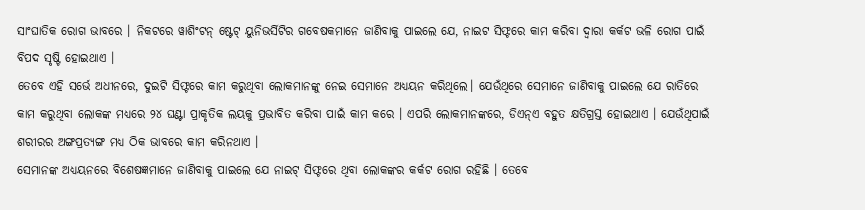ସାଂଘାତିକ ରୋଗ ଭାବରେ । ନିକଟରେ ୱାଶିଂଟନ୍ ଷ୍ଟେଟ୍ ୟୁନିଭର୍ସିଟିର ଗବେଷକମାନେ ଜାଣିବାକୁ ପାଇଲେ ଯେ, ନାଇଟ ସିଫ୍ଟରେ କାମ କରିବା ଦ୍ୱାରା କର୍କଟ ଭଳି ରୋଗ ପାଇଁ ବିପଦ ସୃଷ୍ଟି ହୋଇଥାଏ ।
ତେବେ ଏହି ସର୍ଭେ ଅଧୀନରେ, ଦୁଇଟି ସିଫ୍ଟରେ କାମ କରୁଥିବା ଲୋକମାନଙ୍କୁ ନେଇ ସେମାନେ ଅଧ୍ୟୟନ କରିଥିଲେ। ଯେଉଁଥିରେ ସେମାନେ ଜାଣିବାକୁ ପାଇଲେ ଯେ ରାତିରେ କାମ କରୁଥିବା ଲୋକଙ୍କ ମଧ୍ୟରେ ୨୪ ଘଣ୍ଟା ପ୍ରାକୃତିକ ଲୟକୁ ପ୍ରଭାବିତ କରିବା ପାଇଁ କାମ କରେ । ଏପରି ଲୋକମାନଙ୍କରେ, ଡିଏନ୍ଏ ବହୁତ କ୍ଷତିଗ୍ରସ୍ତ ହୋଇଥାଏ । ଯେଉଁଥିପାଇଁ ଶରୀରର ଅଙ୍ଗପ୍ରତ୍ୟଙ୍ଗ ମଧ୍ୟ ଠିକ ଭାବରେ କାମ କରିନଥାଏ ।
ସେମାନଙ୍କ ଅଧ୍ୟୟନରେ ବିଶେଷଜ୍ଞମାନେ ଜାଣିବାକୁ ପାଇଲେ ଯେ ନାଇଟ୍ ସିଫ୍ଟରେ ଥିବା ଲୋକଙ୍କର କର୍କଟ ରୋଗ ରହିଛି । ତେବେ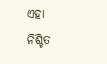ଏହା ନିଶ୍ଚିତ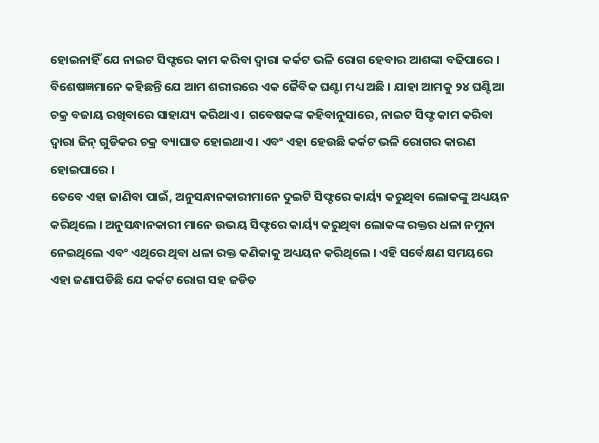ହୋଇନାହିଁ ଯେ ନାଇଟ ସିଫ୍ଟରେ କାମ କରିବା ଦ୍ୱାରା କର୍କଟ ଭଳି ରୋଗ ହେବାର ଆଶଙ୍କା ବଢିପାରେ । ବିଶେଷଜ୍ଞମାନେ କହିଛନ୍ତି ଯେ ଆମ ଶରୀରରେ ଏକ ଜୈବିକ ଘଣ୍ଟା ମଧ୍ୟ ଅଛି । ଯାହା ଆମକୁ ୨୪ ଘଣ୍ଟିଆ ଚକ୍ର ବଜାୟ ରଖିବାରେ ସାହାଯ୍ୟ କରିଥାଏ । ଗବେଷକଙ୍କ କହିବାନୁସାରେ, ନାଇଟ ସିଫ୍ଟ କାମ କରିବା ଦ୍ୱାରା ଜିନ୍ ଗୁଡିକର ଚକ୍ର ବ୍ୟାଘାତ ହୋଇଥାଏ । ଏବଂ ଏହା ହେଉଛି କର୍କଟ ଭଳି ରୋଗର କାରଣ ହୋଇପାରେ ।
ତେବେ ଏହା ଜାଣିବା ପାଇଁ, ଅନୁସନ୍ଧାନକାରୀମାନେ ଦୁଇଟି ସିଫ୍ଟରେ କାର୍ୟ୍ୟ କରୁଥିବା ଲୋକଙ୍କୁ ଅଧ୍ୟୟନ କରିଥିଲେ । ଅନୁସନ୍ଧାନକାରୀ ମାନେ ଉଭୟ ସିଫ୍ଟରେ କାର୍ୟ୍ୟ କରୁଥିବା ଲୋକଙ୍କ ରକ୍ତର ଧଳା ନମୁନା ନେଇଥିଲେ ଏବଂ ଏଥିରେ ଥିବା ଧଳା ରକ୍ତ କଣିକାକୁ ଅଧ୍ୟୟନ କରିଥିଲେ । ଏହି ସର୍ବେକ୍ଷଣ ସମୟରେ ଏହା ଜଣାପଡିଛି ଯେ କର୍କଟ ରୋଗ ସହ ଜଡିତ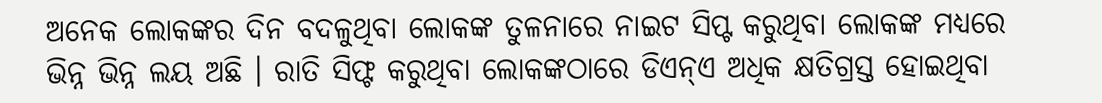ଅନେକ ଲୋକଙ୍କର ଦିନ ବଦଳୁଥିବା ଲୋକଙ୍କ ତୁଳନାରେ ନାଇଟ ସିପ୍ଟ କରୁଥିବା ଲୋକଙ୍କ ମଧ୍ୟରେ ଭିନ୍ନ ଭିନ୍ନ ଲୟ ଅଛି । ରାତି ସିଫ୍ଟ କରୁଥିବା ଲୋକଙ୍କଠାରେ ଡିଏନ୍ଏ ଅଧିକ କ୍ଷତିଗ୍ରସ୍ତ ହୋଇଥିବା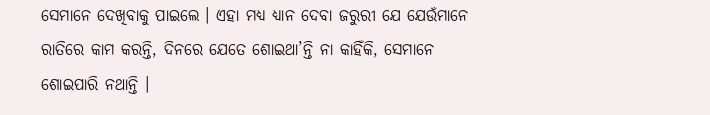ସେମାନେ ଦେଖିବାକୁ ପାଇଲେ । ଏହା ମଧ୍ୟ ଧ୍ୟାନ ଦେବା ଜରୁରୀ ଯେ ଯେଉଁମାନେ ରାତିରେ କାମ କରନ୍ତି, ଦିନରେ ଯେତେ ଶୋଇଥା’ନ୍ତି ନା କାହିଁକି, ସେମାନେ ଶୋଇପାରି ନଥାନ୍ତି ।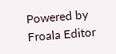Powered by Froala Editor